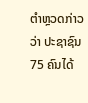ຕຳຫຼວດກ່າວວ່າ ປະຊາຊົນ 75 ຄົນໄດ້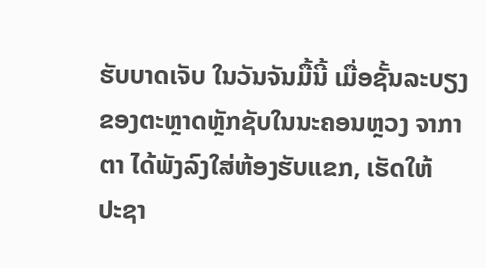ຮັບບາດເຈັບ ໃນວັນຈັນມື້ນີ້ ເມື່ອຊັ້ນລະບຽງ
ຂອງຕະຫຼາດຫຼັກຊັບໃນນະຄອນຫຼວງ ຈາກາຕາ ໄດ້ພັງລົງໃສ່ຫ້ອງຮັບແຂກ, ເຮັດໃຫ້
ປະຊາ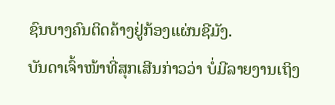ຊົນບາງຄົນຕິດຄ້າງຢູ່ກ້ອງແຜ່ນຊີມັງ.
ບັນດາເຈົ້າໜ້າທີ່ສຸກເສີນກ່າວວ່າ ບໍ່ມີລາຍງານເຖິງ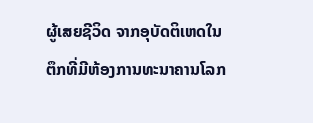ຜູ້ເສຍຊີວິດ ຈາກອຸບັດຕິເຫດໃນ
ຕຶກທີ່ມີຫ້ອງການທະນາຄານໂລກ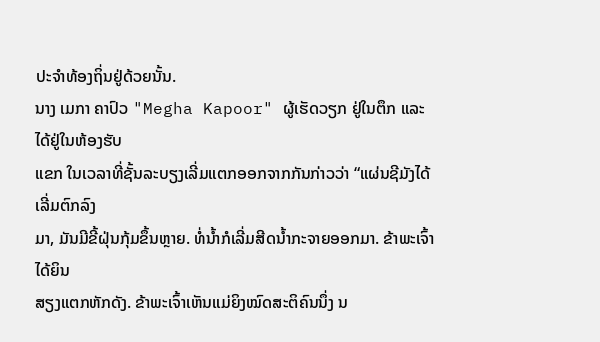ປະຈຳທ້ອງຖິ່ນຢູ່ດ້ວຍນັ້ນ.
ນາງ ເມກາ ຄາປົວ "Megha Kapoor" ຜູ້ເຮັດວຽກ ຢູ່ໃນຕຶກ ແລະ ໄດ້ຢູ່ໃນຫ້ອງຮັບ
ແຂກ ໃນເວລາທີ່ຊັ້ນລະບຽງເລີ່ມແຕກອອກຈາກກັນກ່າວວ່າ “ແຜ່ນຊີມັງໄດ້ເລີ່ມຕົກລົງ
ມາ, ມັນມີຂີ້ຝຸ່ນກຸ້ມຂຶ້ນຫຼາຍ. ທໍ່ນໍ້າກໍເລີ່ມສີດນໍ້າກະຈາຍອອກມາ. ຂ້າພະເຈົ້າໄດ້ຍິນ
ສຽງແຕກຫັກດັງ. ຂ້າພະເຈົ້າເຫັນແມ່ຍິງໝົດສະຕິຄົນນຶ່ງ ນ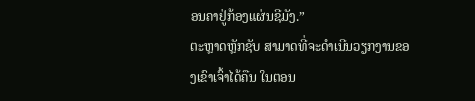ອນຄາຢູ່ກ້ອງແຜ່ນຊີມັງ.”
ຕະຫຼາດຫຼັກຊັບ ສາມາດທີ່ຈະດຳເນີນວຽກງານຂອງເຂົາເຈົ້າໄດ້ຄືນ ໃນຕອນ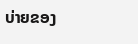ບ່າຍຂອງ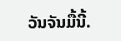ວັນຈັນມື້ນີ້.